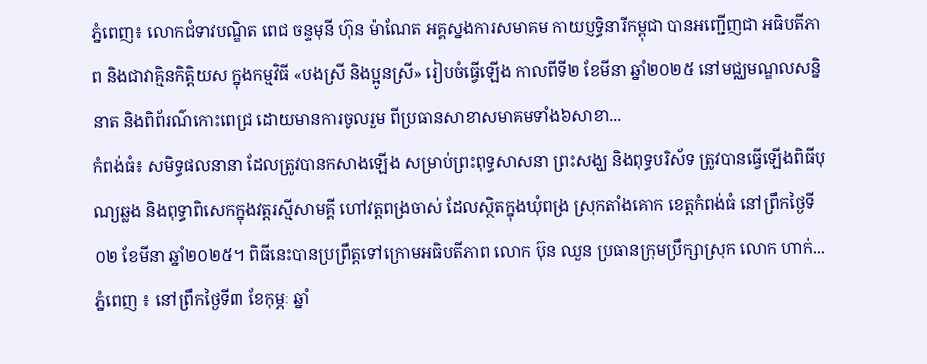ភ្នំពេញ៖ លោកជំទាវបណ្ឌិត ពេជ ចន្ទមុនី ហ៊ុន ម៉ាណែត អគ្គស្នងការសមាគម កាយប្ញទ្ធិនារីកម្ពុជា បានអញ្ជើញជា អធិបតីភាព និងជាវាគ្មិនកិត្តិយស ក្នុងកម្មវិធី «បងស្រី និងប្អូនស្រី» រៀបចំធ្វើឡើង កាលពីទី២ ខែមីនា ឆ្នាំ២០២៥ នៅមជ្ឈមណ្ឌលសន្និនាត និងពិព័រណ៌កោះពេជ្រ ដោយមានការចូលរួម ពីប្រធានសាខាសមាគមទាំង៦សាខា...
កំពង់ធំ៖ សមិទ្ធផលនានា ដែលត្រូវបានកសាងឡើង សម្រាប់ព្រះពុទ្ធសាសនា ព្រះសង្ឃ និងពុទ្ធបរិស័ទ ត្រូវបានធ្វើឡើងពិធីបុណ្យឆ្លង និងពុទ្ធាពិសេកក្នុងវត្តរស្មីសាមគ្គី ហៅវត្តពង្រចាស់ ដែលស្ថិតក្នុងឃុំពង្រ ស្រុកតាំងគោក ខេត្តកំពង់ធំ នៅព្រឹកថ្ងៃទី០២ ខែមីនា ឆ្នាំ២០២៥។ ពិធីនេះបានប្រព្រឹត្តទៅក្រោមអធិបតីភាព លោក ប៊ុន ឈួន ប្រធានក្រុមប្រឹក្សាស្រុក លោក ហាក់...
ភ្នំពេញ ៖ នៅព្រឹកថ្ងៃទី៣ ខែកុម្ភៈ ឆ្នាំ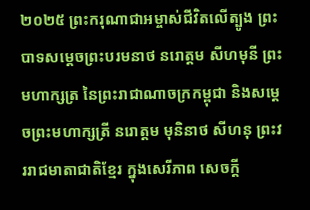២០២៥ ព្រះករុណាជាអម្ចាស់ជីវិតលើត្បូង ព្រះបាទសម្ដេចព្រះបរមនាថ នរោត្ដម សីហមុនី ព្រះមហាក្សត្រ នៃព្រះរាជាណាចក្រកម្ពុជា និងសម្តេចព្រះមហាក្សត្រី នរោត្តម មុនិនាថ សីហនុ ព្រះវររាជមាតាជាតិខ្មែរ ក្នុងសេរីភាព សេចក្តី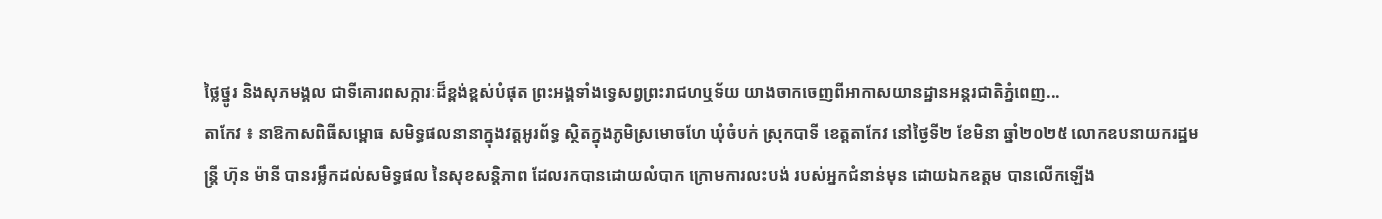ថ្លៃថ្នូរ និងសុភមង្គល ជាទីគោរពសក្ការៈដ៏ខ្ពង់ខ្ពស់បំផុត ព្រះអង្គទាំងទ្វេសព្វព្រះរាជហឬទ័យ យាងចាកចេញពីអាកាសយានដ្ឋានអន្តរជាតិភ្នំពេញ...
តាកែវ ៖ នាឱកាសពិធីសម្ពោធ សមិទ្ធផលនានាក្នុងវត្តអូរព័ទ្ធ ស្ថិតក្នុងភូមិស្រមោចហែ ឃុំចំបក់ ស្រុកបាទី ខេត្តតាកែវ នៅថ្ងៃទី២ ខែមិនា ឆ្នាំ២០២៥ លោកឧបនាយករដ្ឋមន្រ្តី ហ៊ុន ម៉ានី បានរម្លឹកដល់សមិទ្ធផល នៃសុខសន្តិភាព ដែលរកបានដោយលំបាក ក្រោមការលះបង់ របស់អ្នកជំនាន់មុន ដោយឯកឧត្តម បានលើកឡើង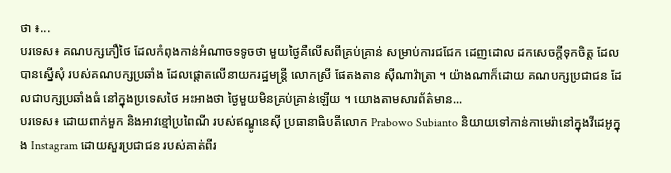ថា ៖...
បរទេស៖ គណបក្សភឿថៃ ដែលកំពុងកាន់អំណាចទទូចថា មួយថ្ងៃគឺលើសពីគ្រប់គ្រាន់ សម្រាប់ការជជែក ដេញដោល ដកសេចក្តីទុកចិត្ត ដែលបានស្នើសុំ របស់គណបក្សប្រឆាំង ដែលផ្តោតលើនាយករដ្ឋមន្ត្រី លោកស្រី ផែតងតាន ស៊ីណាវ៉ាត្រា ។ យ៉ាងណាក៏ដោយ គណបក្សប្រជាជន ដែលជាបក្សប្រឆាំងធំ នៅក្នុងប្រទេសថៃ អះអាងថា ថ្ងៃមួយមិនគ្រប់គ្រាន់ឡើយ ។ យោងតាមសារព័ត៌មាន...
បរទេស៖ ដោយពាក់មួក និងអាវខ្មៅប្រពៃណី របស់ឥណ្ឌូនេស៊ី ប្រធានាធិបតីលោក Prabowo Subianto និយាយទៅកាន់កាមេរ៉ានៅក្នុងវីដេអូក្នុង Instagram ដោយសួរប្រជាជន របស់គាត់ពីរ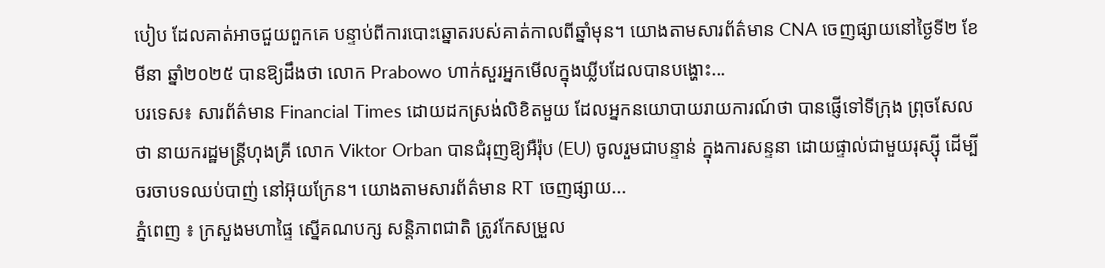បៀប ដែលគាត់អាចជួយពួកគេ បន្ទាប់ពីការបោះឆ្នោតរបស់គាត់កាលពីឆ្នាំមុន។ យោងតាមសារព័ត៌មាន CNA ចេញផ្សាយនៅថ្ងៃទី២ ខែមីនា ឆ្នាំ២០២៥ បានឱ្យដឹងថា លោក Prabowo ហាក់សួរអ្នកមើលក្នុងឃ្លីបដែលបានបង្ហោះ...
បរទេស៖ សារព័ត៌មាន Financial Times ដោយដកស្រង់លិខិតមួយ ដែលអ្នកនយោបាយរាយការណ៍ថា បានផ្ញើទៅទីក្រុង ព្រុចសែលថា នាយករដ្ឋមន្ត្រីហុងគ្រី លោក Viktor Orban បានជំរុញឱ្យអឺរ៉ុប (EU) ចូលរួមជាបន្ទាន់ ក្នុងការសន្ទនា ដោយផ្ទាល់ជាមួយរុស្ស៊ី ដើម្បីចរចាបទឈប់បាញ់ នៅអ៊ុយក្រែន។ យោងតាមសារព័ត៌មាន RT ចេញផ្សាយ...
ភ្នំពេញ ៖ ក្រសួងមហាផ្ទៃ ស្នើគណបក្ស សន្តិភាពជាតិ ត្រូវកែសម្រួល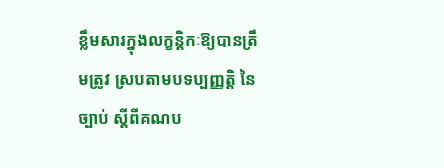ខ្លឹមសារក្នុងលក្ខន្តិកៈឱ្យបានត្រឹមត្រូវ ស្របតាមបទប្បញ្ញត្តិ នៃច្បាប់ ស្តីពីគណប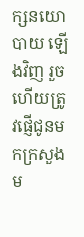ក្សនយោបាយ ឡើងវិញ រួចហើយត្រូវផ្ញើជូនមកក្រសួងម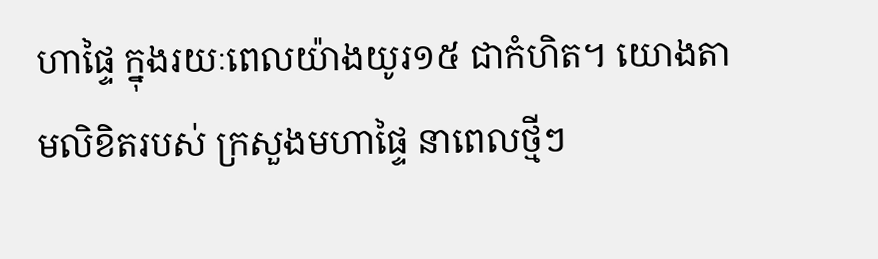ហាផ្ទៃ ក្នុងរយៈពេលយ៉ាងយូរ១៥ ជាកំហិត។ យោងតាមលិខិតរបស់ ក្រសួងមហាផ្ទៃ នាពេលថ្មីៗ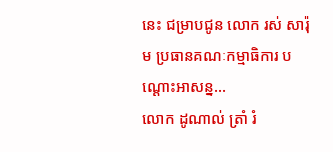នេះ ជម្រាបជូន លោក រស់ សារ៉ុម ប្រធានគណៈកម្មាធិការ បណ្ដោះអាសន្ន...
លោក ដូណាល់ ត្រាំ រំ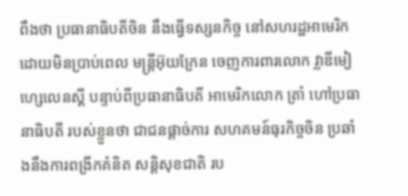ពឹងថា ប្រធានាធិបតីចិន នឹងធ្វើទស្សនកិច្ច នៅសហរដ្ឋអាមេរិក ដោយមិនប្រាប់ពេល មន្ត្រីអ៊ុយក្រែន ចេញការពារលោក វ្លាឌីមៀ ហ្សេលេនស្គី បន្ទាប់ពីប្រធានាធិបតី អាមេរិកលោក ត្រាំ ហៅប្រធានាធិបតី របស់ខ្លួនថា ជាជនផ្តាច់ការ សហគមន៍ធុរកិច្ចចិន ប្រឆាំងនឹងការពង្រីកគំនិត សន្តិសុខជាតិ រប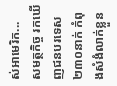ស់អាមេរិក...
សមត្ថកិច្ច រកឃើញជនបរទេស ២៣០នាក់ កំពុងសំងំលាក់ខ្លួន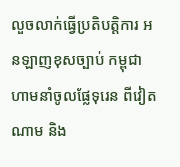លួចលាក់ធ្វើប្រតិបត្តិការ អនឡាញខុសច្បាប់ កម្ពុជា ហាមនាំចូលផ្លែទុរេន ពីវៀតណាម និង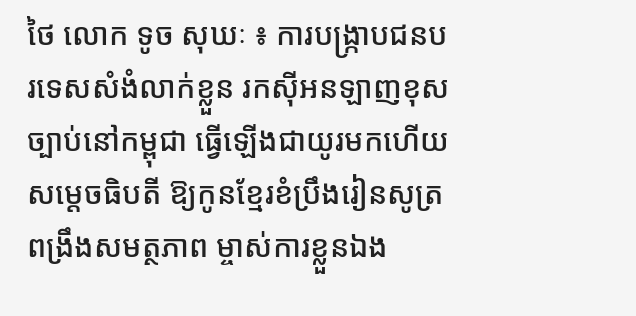ថៃ លោក ទូច សុឃៈ ៖ ការបង្ក្រាបជនបរទេសសំងំលាក់ខ្លួន រកស៊ីអនឡាញខុសច្បាប់នៅកម្ពុជា ធ្វើឡើងជាយូរមកហើយ សម្តេចធិបតី ឱ្យកូនខ្មែរខំប្រឹងរៀនសូត្រ ពង្រឹងសមត្ថភាព ម្ចាស់ការខ្លួនឯង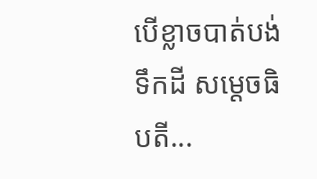បើខ្លាចបាត់បង់ទឹកដី សម្តេចធិបតី...